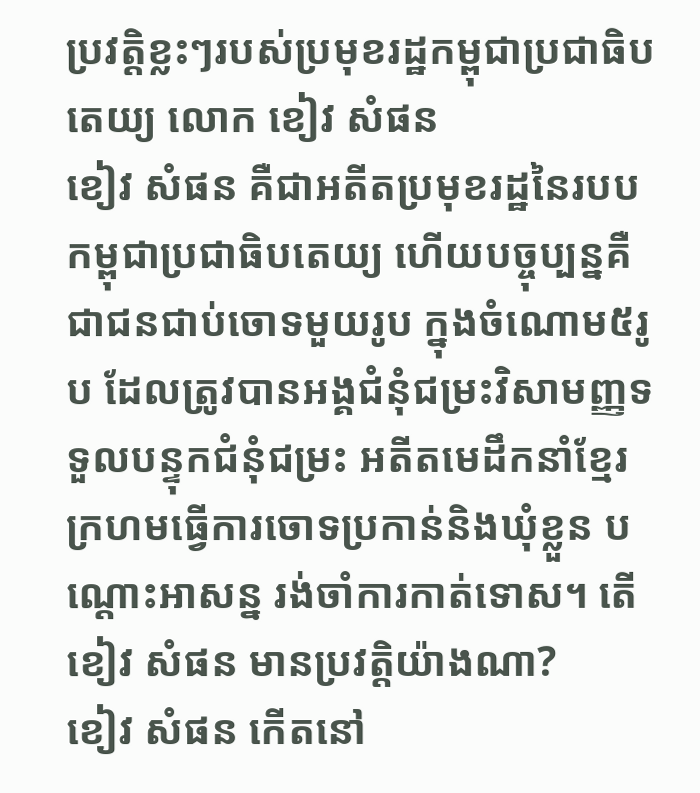ប្រវត្តិខ្លះៗរបស់ប្រមុខរដ្ឋកម្ពុជាប្រជាធិបតេយ្យ លោក ខៀវ សំផន
ខៀវ សំផន គឺជាអតីតប្រមុខរដ្ឋនៃរបបកម្ពុជាប្រជាធិបតេយ្យ ហើយបច្ចុប្បន្នគឺជាជនជាប់ចោទមួយរូប ក្នុងចំណោម៥រូប ដែលត្រូវបានអង្គជំនុំជម្រះវិសាមញ្ញទទួលបន្ទុកជំនុំជម្រះ អតីតមេដឹកនាំខ្មែរក្រហមធ្វើការចោទប្រកាន់និងឃុំខ្លួន បណ្តោះអាសន្ន រង់ចាំការកាត់ទោស។ តើ ខៀវ សំផន មានប្រវត្តិយ៉ាងណា?
ខៀវ សំផន កើតនៅ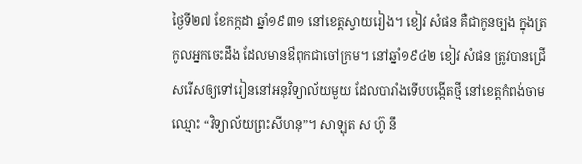ថ្ងៃទី២៧ ខែកក្កដា ឆ្នាំ១៩៣១ នៅខេត្តស្វាយរៀង។ ខៀវ សំផន គឺជាកូនច្បង ក្នុងត្រកូលអ្នកចេះដឹង ដែលមានឳពុកជាចៅក្រម។ នៅឆ្នាំ១៩៤២ ខៀវ សំផន ត្រូវបានជ្រើសរើសឲ្យទៅរៀននៅអនុវិទ្យាល័យមួយ ដែលបារាំងទើបបង្កើតថ្មី នៅខេត្តកំពង់ចាម ឈ្មោះ “វិទ្យាល័យព្រះសីហនុ”។ សាឡុត ស ហ៊ូ នឹ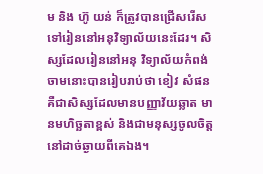ម និង ហ៊ូ យន់ ក៏ត្រូវបានជ្រើសរើសទៅរៀននៅអនុវិទ្យាល័យនេះដែរ។ សិស្សដែលរៀននៅអនុ វិទ្យាល័យកំពង់ចាមនោះបានរៀបរាប់ថា ខៀវ សំផន គឺជាសិស្សដែលមានបញ្ញាវ័យឆ្លាត មានមហិច្ឆតាខ្ពស់ និងជាមនុស្សចូលចិត្តនៅដាច់ឆ្ងាយពីគេឯង។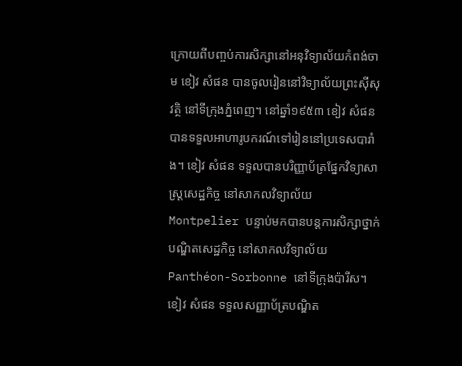ក្រោយពីបញ្ចប់ការសិក្សានៅអនុវិទ្យាល័យកំពង់ចាម ខៀវ សំផន បានចូលរៀននៅវិទ្យាល័យព្រះស៊ីសុវត្ថិ នៅទីក្រុងភ្នំពេញ។ នៅឆ្នាំ១៩៥៣ ខៀវ សំផន បានទទួលអាហារូបករណ៍ទៅរៀននៅប្រទេសបារាំង។ ខៀវ សំផន ទទួលបានបរិញ្ញាប័ត្រផ្នែកវិទ្យាសាស្រ្តសេដ្ឋកិច្ច នៅសាកលវិទ្យាល័យ Montpelier បន្ទាប់មកបានបន្តការសិក្សាថ្នាក់បណ្ឌិតសេដ្ឋកិច្ច នៅសាកលវិទ្យាល័យ Panthéon-Sorbonne នៅទីក្រុងប៉ារីស។ ខៀវ សំផន ទទួលសញ្ញាប័ត្របណ្ឌិត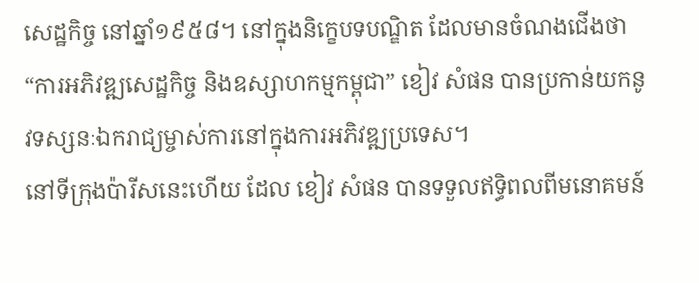សេដ្ឋកិច្ច នៅឆ្នាំ១៩៥៨។ នៅក្នុងនិក្ខេបទបណ្ឌិត ដែលមានចំណងជើងថា “ការអភិវឌ្ឍសេដ្ឋកិច្ច និងឧស្សាហកម្មកម្ពុជា” ខៀវ សំផន បានប្រកាន់យកនូវទស្សនៈឯករាជ្យម្ចាស់ការនៅក្នុងការអភិវឌ្ឍប្រទេស។
នៅទីក្រុងប៉ារីសនេះហើយ ដែល ខៀវ សំផន បានទទួលឥទ្ធិពលពីមនោគមន៍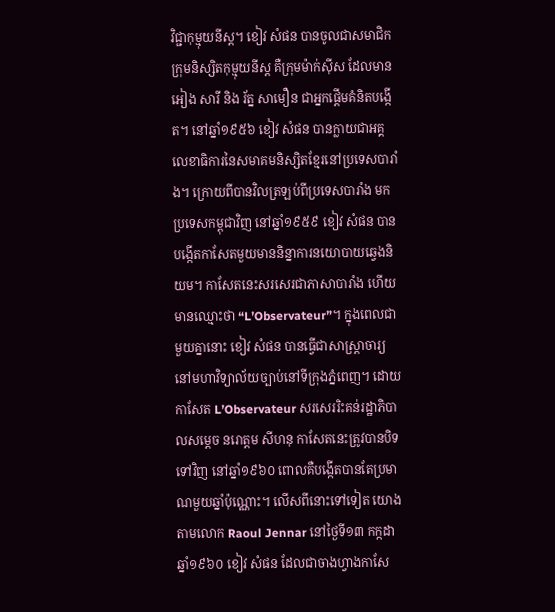វិជ្ជាកុម្មុយនីស្ត។ ខៀវ សំផន បានចូលជាសមាជិកក្រុមនិស្សិតកុម្មុយនីស្ត គឺក្រុមម៉ាក់ស៊ីស ដែលមាន អៀង សារី និង រ័ត្ន សាមឿន ជាអ្នកផ្តើមគំនិតបង្កើត។ នៅឆ្នាំ១៩៥៦ ខៀវ សំផន បានក្លាយជាអគ្គលេខាធិការនៃសមាគមនិស្សិតខ្មែរនៅប្រទេសបារាំង។ ក្រោយពីបានវិលត្រឡប់ពីប្រទេសបារាំង មកប្រទេសកម្ពុជាវិញ នៅឆ្នាំ១៩៥៩ ខៀវ សំផន បានបង្កើតកាសែតមួយមាននិន្នាការនយោបាយឆ្វេងនិយម។ កាសែតនេះសរសេរជាភាសាបារាំង ហើយមានឈ្មោះថា “L’Observateur”។ ក្នុងពេលជាមួយគ្នានោះ ខៀវ សំផន បានធ្វើជាសាស្រ្តាចារ្យនៅមហាវិទ្យាល័យច្បាប់នៅទីក្រុងភ្នំពេញ។ ដោយកាសែត L’Observateur សរសេររិះគន់រដ្ឋាភិបាលសម្តេច នរោត្តម សីហនុ កាសែតនេះត្រូវបានបិទទៅវិញ នៅឆ្នាំ១៩៦០ ពោលគឺបង្កើតបានតែប្រមាណមួយឆ្នាំប៉ុណ្ណោះ។ លើសពីនោះទៅទៀត យោងតាមលោក Raoul Jennar នៅថ្ងៃទី១៣ កក្កដា ឆ្នាំ១៩៦០ ខៀវ សំផន ដែលជាចាងហ្វាងកាសែ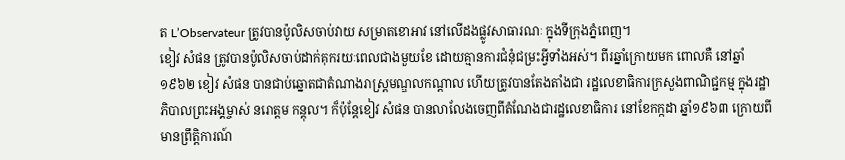ត L’Observateur ត្រូវបានប៉ូលិសចាប់វាយ សម្រាតខោអាវ នៅលើដងផ្លូវសាធារណៈ ក្នុងទីក្រុងភ្នំពេញ។
ខៀវ សំផន ត្រូវបានប៉ូលិសចាប់ដាក់គុករយៈពេលជាងមួយខែ ដោយគ្មានការជំនុំជម្រះអ្វីទាំងអស់។ ពីរឆ្នាំក្រោយមក ពោលគឺ នៅឆ្នាំ១៩៦២ ខៀវ សំផន បានជាប់ឆ្នោតជាតំណាងរាស្រ្តមណ្ឌលកណ្ដាល ហើយត្រូវបានតែងតាំងជា រដ្ឋលេខាធិការក្រសួងពាណិជ្ជកម្ម ក្នុងរដ្ឋាភិបាលព្រះអង្គម្ចាស់ នរោត្តម កន្តុល។ ក៏ប៉ុន្តែខៀវ សំផន បានលាលែងចេញពីតំណែងជារដ្ឋលេខាធិការ នៅខែកក្កដា ឆ្នាំ១៩៦៣ ក្រោយពីមានព្រឹត្តិការណ៍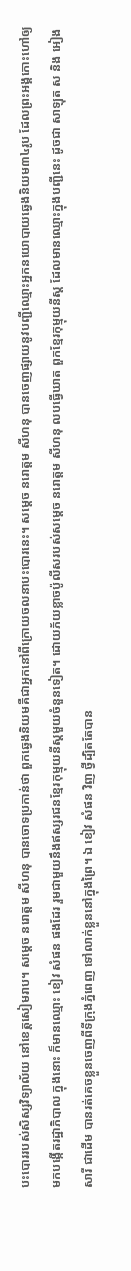បះបោររបស់សិស្សវិទ្យាល័យ នៅខេត្តសៀមរាប។ សម្តេច នរោត្តម សីហនុ បានចោទប្រកាន់ថា ពួកឆ្វេងនិយមគឺជាអ្នកនៅពីក្រោយចលនាបះបោរនេះ។ សម្តេច នរោត្តម សីហនុ បានចេញផ្សាយនូវបញ្ជីឈ្មោះអ្នកនយោបាយឆ្វេងនិយម៣៤រូប ដែលព្រះអង្គកោះហៅឲ្យមកបង្កើតរដ្ឋាភិបាល ក្នុងនោះ ក៏មានឈ្មោះ ខៀវ សំផន ផងដែរ រួមជាមួយនឹងឥស្សរជនខ្មែរកុម្មុយនីស្តមួយចំនួនទៀត។ ដោយភ័យខ្លាចប៉ូលីសរបស់សម្តេច នរោត្តម សីហនុ លបធ្វើឃាត ពួកខ្មែរកុម្មុយនីស្ត ដែលមានឈ្មោះក្នុងបញ្ជីនេះ ដូចជា សាឡុត ស និង អៀង សារី ជាដើម បានរត់គេចខ្លួនចេញពីទីក្រុងភ្នំពេញ ទៅលាក់ខ្លួននៅក្នុងព្រៃ។ ឯ ខៀវ សំផន វិញ ថ្វីដ្បិតតែបាន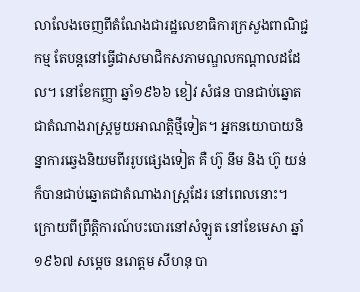លាលែងចេញពីតំណែងជារដ្ឋលេខាធិការក្រសួងពាណិជ្ជកម្ម តែបន្តនៅធ្វើជាសមាជិកសភាមណ្ឌលកណ្ដាលដដែល។ នៅខែកញ្ញា ឆ្នាំ១៩៦៦ ខៀវ សំផន បានជាប់ឆ្នោតជាតំណាងរាស្រ្តមួយអាណត្តិថ្មីទៀត។ អ្នកនយោបាយនិន្នាការឆ្វេងនិយមពីររូបផ្សេងទៀត គឺ ហ៊ូ នឹម និង ហ៊ូ យន់ ក៏បានជាប់ឆ្នោតជាតំណាងរាស្រ្តដែរ នៅពេលនោះ។
ក្រោយពីព្រឹត្តិការណ៍បះបោរនៅសំឡូត នៅខែមេសា ឆ្នាំ១៩៦៧ សម្តេច នរោត្តម សីហនុ បា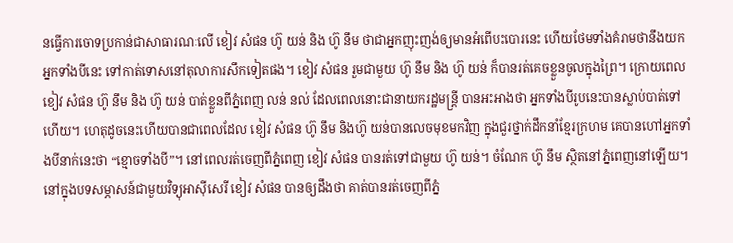នធ្វើការចោទប្រកាន់ជាសាធារណៈលើ ខៀវ សំផន ហ៊ូ យន់ និង ហ៊ូ នឹម ថាជាអ្នកញុះញង់ឲ្យមានអំពើបះបោរនេះ ហើយថែមទាំងគំរាមថានឹងយកអ្នកទាំងបីនេះ ទៅកាត់ទោសនៅតុលាការសឹកទៀតផង។ ខៀវ សំផន រួមជាមួយ ហ៊ូ នឹម និង ហ៊ូ យន់ ក៏បានរត់គេចខ្លួនចូលក្នុងព្រៃ។ ក្រោយពេល ខៀវ សំផន ហ៊ូ នឹម និង ហ៊ូ យន់ បាត់ខ្លួនពីភ្នំពេញ លន់ នល់ ដែលពេលនោះជានាយករដ្ឋមន្រ្តី បានអះអាងថា អ្នកទាំងបីរូបនេះបានស្លាប់បាត់ទៅហើយ។ ហេតុដូចនេះហើយបានជាពេលដែល ខៀវ សំផន ហ៊ូ នឹម និងហ៊ូ យន់បានលេចមុខមកវិញ ក្នុងជួរថ្នាក់ដឹកនាំខ្មែរក្រហម គេបានហៅអ្នកទាំងបីនាក់នេះថា “ខ្មោចទាំងបី”។ នៅពេលរត់ចេញពីភ្នំពេញ ខៀវ សំផន បានរត់ទៅជាមួយ ហ៊ូ យន់។ ចំណែក ហ៊ូ នឹម ស្ថិតនៅភ្នំពេញនៅឡើយ។ នៅក្នុងបទសម្ភាសន៍ជាមួយវិទ្យុអាស៊ីសេរី ខៀវ សំផន បានឲ្យដឹងថា គាត់បានរត់ចេញពីភ្នំ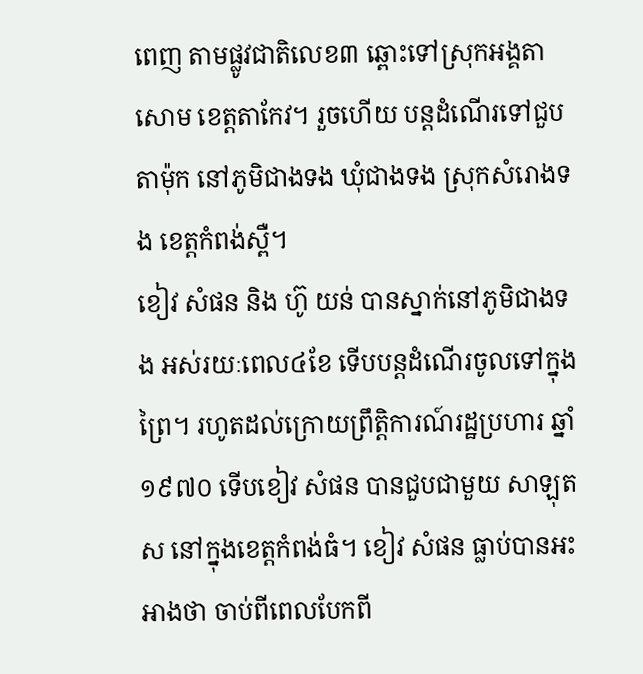ពេញ តាមផ្លូវជាតិលេខ៣ ឆ្ពោះទៅស្រុកអង្គតាសោម ខេត្តតាកែវ។ រួចហើយ បន្តដំណើរទៅជួបតាម៉ុក នៅភូមិជាងទង ឃុំជាងទង ស្រុកសំរោងទង ខេត្តកំពង់ស្ពឺ។
ខៀវ សំផន និង ហ៊ូ យន់ បានស្នាក់នៅភូមិជាងទង អស់រយៈពេល៤ខែ ទើបបន្តដំណើរចូលទៅក្នុងព្រៃ។ រហូតដល់ក្រោយព្រឹត្តិការណ៍រដ្ឋប្រហារ ឆ្នាំ១៩៧០ ទើបខៀវ សំផន បានជួបជាមួយ សាឡុត ស នៅក្នុងខេត្តកំពង់ធំ។ ខៀវ សំផន ធ្លាប់បានអះអាងថា ចាប់ពីពេលបែកពី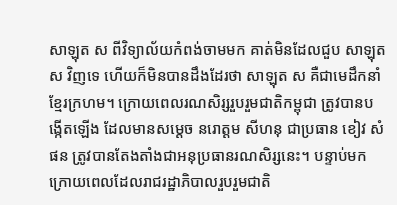សាឡុត ស ពីវិទ្យាល័យកំពង់ចាមមក គាត់មិនដែលជួប សាឡុត ស វិញទេ ហើយក៏មិនបានដឹងដែរថា សាឡុត ស គឺជាមេដឹកនាំខ្មែរក្រហម។ ក្រោយពេលរណសិរ្សរួបរួមជាតិកម្ពុជា ត្រូវបានបង្កើតឡើង ដែលមានសម្តេច នរោត្តម សីហនុ ជាប្រធាន ខៀវ សំផន ត្រូវបានតែងតាំងជាអនុប្រធានរណសិរ្សនេះ។ បន្ទាប់មក ក្រោយពេលដែលរាជរដ្ឋាភិបាលរួបរួមជាតិ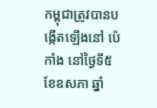កម្ពុជាត្រូវបានបង្កើតឡើងនៅ ប៉េកាំង នៅថ្ងៃទី៥ ខែឧសភា ឆ្នាំ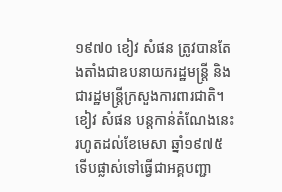១៩៧០ ខៀវ សំផន ត្រូវបានតែងតាំងជាឧបនាយករដ្ឋមន្រ្តី និងជារដ្ឋមន្រ្តីក្រសួងការពារជាតិ។ ខៀវ សំផន បន្តកាន់តំណែងនេះ រហូតដល់ខែមេសា ឆ្នាំ១៩៧៥ ទើបផ្លាស់ទៅធ្វើជាអគ្គបញ្ជា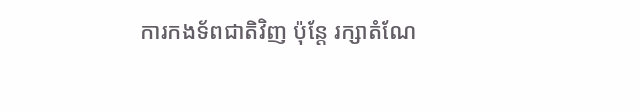ការកងទ័ពជាតិវិញ ប៉ុន្តែ រក្សាតំណែ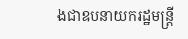ងជាឧបនាយករដ្ឋមន្រ្តី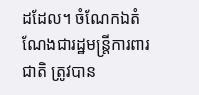ដដែល។ ចំណែកឯតំណែងជារដ្ឋមន្រ្តីការពារជាតិ ត្រូវបាន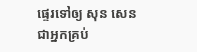ផ្ទេរទៅឲ្យ សុន សេន ជាអ្នកគ្រប់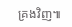គ្រងវិញ៕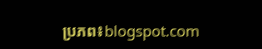ប្រភព៖blogspot.com